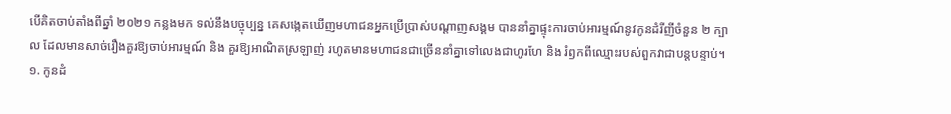បើគិតចាប់តាំងពីឆ្នាំ ២០២១ កន្លងមក ទល់នឹងបច្ចុប្បន្ន គេសង្កេតឃើញមហាជនអ្នកប្រើប្រាស់បណ្ដាញសង្គម បាននាំគ្នាផ្ទុះការចាប់អារម្មណ៍នូវកូនដំរីញីចំនួន ២ ក្បាល ដែលមានសាច់រឿងគួរឱ្យចាប់អារម្មណ៍ និង គួរឱ្យអាណិតស្រឡាញ់ រហូតមានមហាជនជាច្រើននាំគ្នាទៅលេងជាហូរហែ និង រំឭកពីឈ្មោះរបស់ពួកវាជាបន្តបន្ទាប់។
១. កូនដំ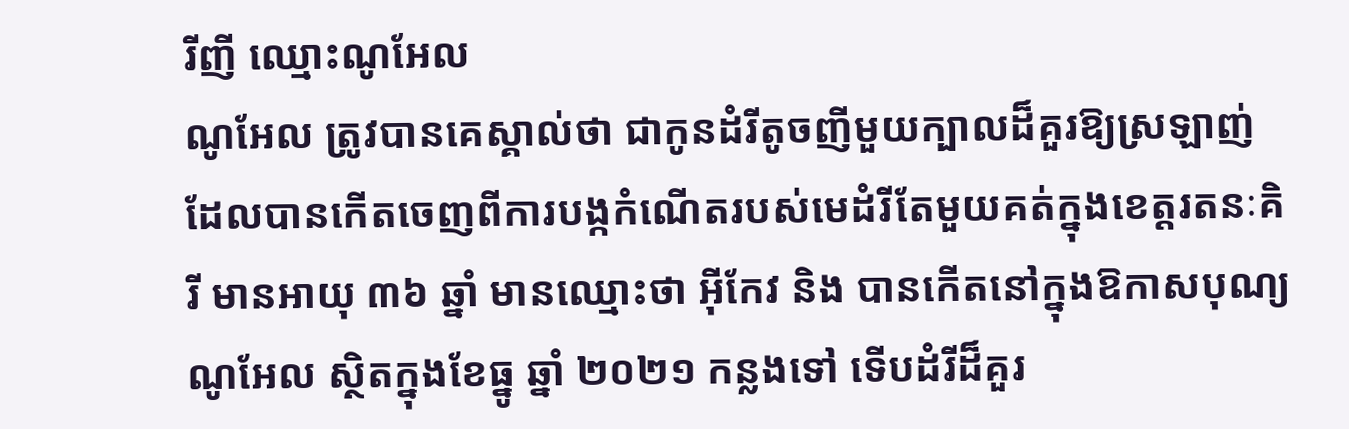រីញី ឈ្មោះណូអែល
ណូអែល ត្រូវបានគេស្គាល់ថា ជាកូនដំរីតូចញីមួយក្បាលដ៏គួរឱ្យស្រឡាញ់ ដែលបានកើតចេញពីការបង្កកំណើតរបស់មេដំរីតែមួយគត់ក្នុងខេត្តរតនៈគិរី មានអាយុ ៣៦ ឆ្នាំ មានឈ្មោះថា អ៊ីកែវ និង បានកើតនៅក្នុងឱកាសបុណ្យណូអែល ស្ថិតក្នុងខែធ្នូ ឆ្នាំ ២០២១ កន្លងទៅ ទើបដំរីដ៏គួរ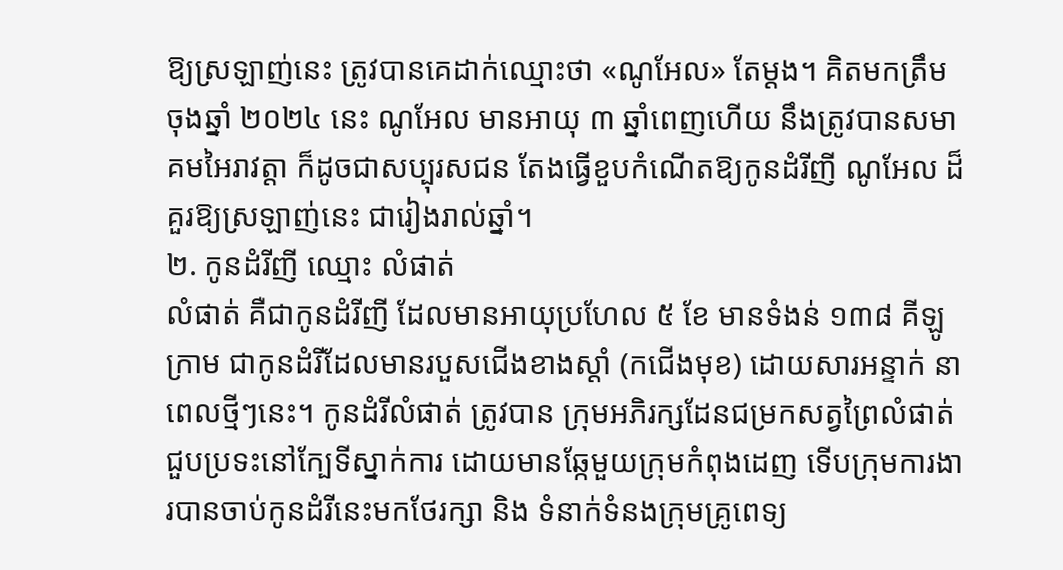ឱ្យស្រឡាញ់នេះ ត្រូវបានគេដាក់ឈ្មោះថា «ណូអែល» តែម្ដង។ គិតមកត្រឹមចុងឆ្នាំ ២០២៤ នេះ ណូអែល មានអាយុ ៣ ឆ្នាំពេញហើយ នឹងត្រូវបានសមាគមអៃរាវត្តា ក៏ដូចជាសប្បុរសជន តែងធ្វើខួបកំណើតឱ្យកូនដំរីញី ណូអែល ដ៏គួរឱ្យស្រឡាញ់នេះ ជារៀងរាល់ឆ្នាំ។
២. កូនដំរីញី ឈ្មោះ លំផាត់
លំផាត់ គឺជាកូនដំរីញី ដែលមានអាយុប្រហែល ៥ ខែ មានទំងន់ ១៣៨ គីឡូក្រាម ជាកូនដំរីដែលមានរបួសជើងខាងស្តាំ (កជើងមុខ) ដោយសារអន្ទាក់ នាពេលថ្មីៗនេះ។ កូនដំរីលំផាត់ ត្រូវបាន ក្រុមអភិរក្សដែនជម្រកសត្វព្រៃលំផាត់ ជួបប្រទះនៅក្បែទីស្នាក់ការ ដោយមានឆ្កែមួយក្រុមកំពុងដេញ ទើបក្រុមការងារបានចាប់កូនដំរីនេះមកថែរក្សា និង ទំនាក់ទំនងក្រុមគ្រូពេទ្យ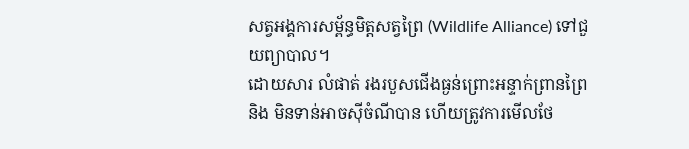សត្វអង្គការសម្ព័ន្ធមិត្តសត្វព្រៃ (Wildlife Alliance) ទៅជួយព្យាបាល។
ដោយសារ លំផាត់ រងរបួសជើងធ្ងន់ព្រោះអន្ទាក់ព្រានព្រៃ និង មិនទាន់អាចស៊ីចំណីបាន ហើយត្រូវការមើលថែ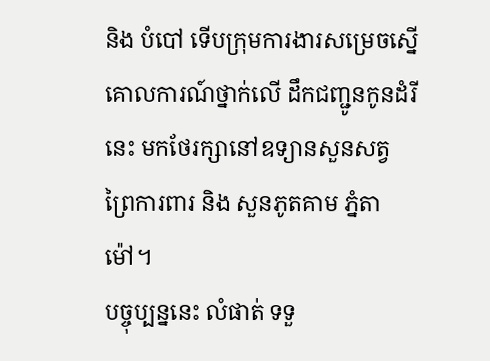និង បំបៅ ទើបក្រុមការងារសម្រេចស្នើគោលការណ៍ថ្នាក់លើ ដឹកជញ្ជូនកូនដំរីនេះ មកថែរក្សានៅឧទ្យានសួនសត្វ ព្រៃការពារ និង សួនភូតគាម ភ្នំតាម៉ៅ។
បច្ចុប្បន្ននេះ លំផាត់ ទទួ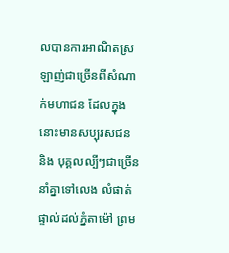លបានការអាណិតស្រឡាញ់ជាច្រើនពីសំណាក់មហាជន ដែលក្នុងនោះមានសប្បុរសជន និង បុគ្គលល្បីៗជាច្រើន នាំគ្នាទៅលេង លំផាត់ ផ្ទាល់ដល់ភ្នំតាម៉ៅ ព្រម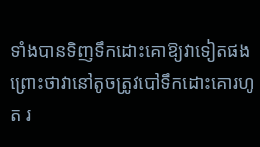ទាំងបានទិញទឹកដោះគោឱ្យវាទៀតផង ព្រោះថាវានៅតូចត្រូវបៅទឹកដោះគោរហូត រ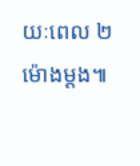យៈពេល ២ ម៉ោងម្ដង៕